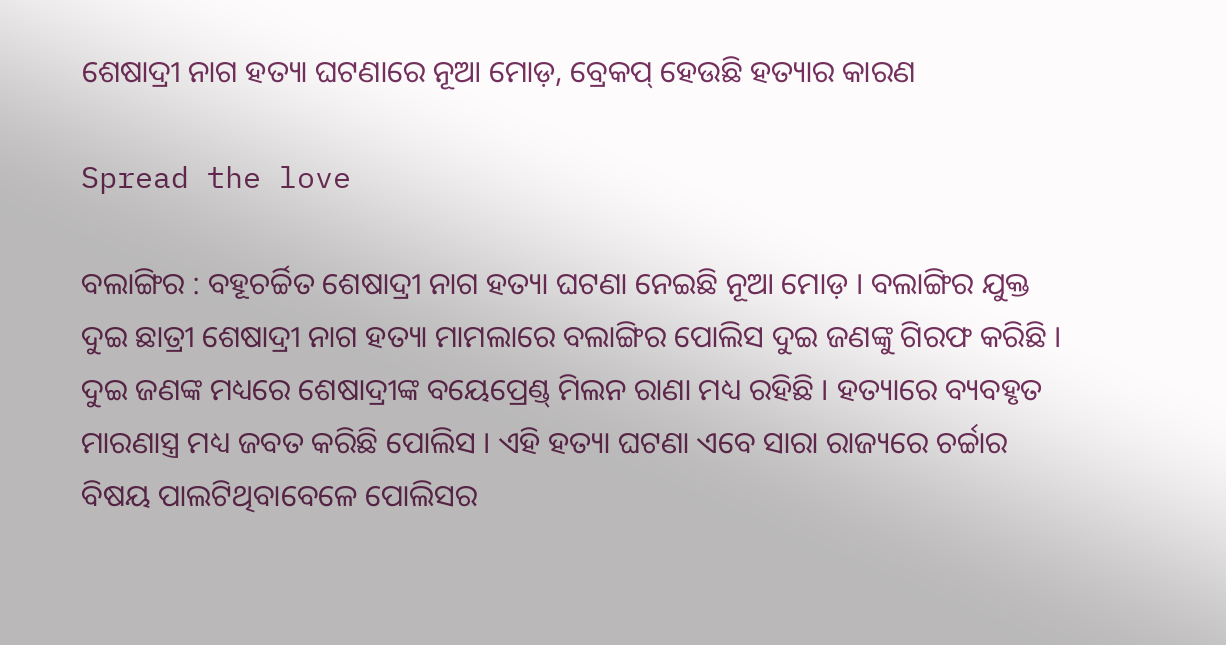ଶେଷାଦ୍ରୀ ନାଗ ହତ୍ୟା ଘଟଣାରେ ନୂଆ ମୋଡ଼, ବ୍ରେକପ୍ ହେଉଛି ହତ୍ୟାର କାରଣ

Spread the love

ବଲାଙ୍ଗିର : ବହୂଚର୍ଚ୍ଚିତ ଶେଷାଦ୍ରୀ ନାଗ ହତ୍ୟା ଘଟଣା ନେଇଛି ନୂଆ ମୋଡ଼ । ବଲାଙ୍ଗିର ଯୁକ୍ତ ଦୁଇ ଛାତ୍ରୀ ଶେଷାଦ୍ରୀ ନାଗ ହତ୍ୟା ମାମଲାରେ ବଲାଙ୍ଗିର ପୋଲିସ ଦୁଇ ଜଣଙ୍କୁ ଗିରଫ କରିଛି । ଦୁଇ ଜଣଙ୍କ ମଧ୍ୟରେ ଶେଷାଦ୍ରୀଙ୍କ ବୟେପ୍ରେଣ୍ଡ୍ ମିଲନ ରାଣା ମଧ୍ୟ ରହିଛି । ହତ୍ୟାରେ ବ୍ୟବହୃତ ମାରଣାସ୍ତ୍ର ମଧ୍ୟ ଜବତ କରିଛି ପୋଲିସ । ଏହି ହତ୍ୟା ଘଟଣା ଏବେ ସାରା ରାଜ୍ୟରେ ଚର୍ଚ୍ଚାର ବିଷୟ ପାଲଟିଥିବାବେଳେ ପୋଲିସର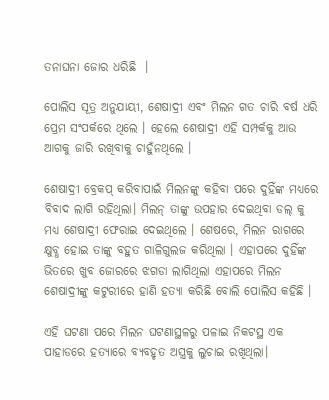ତନାଘନା ଜୋର ଧରିଛି  ।

ପୋଲିସ ସୂତ୍ର ଅନୁଯାୟୀ, ଶେଷାଦ୍ରୀ ଏବଂ ମିଲନ ଗତ ଚାରି ବର୍ଷ ଧରି ପ୍ରେମ ସଂପର୍କରେ ଥିଲେ । ହେଲେ ଶେଷାଦ୍ରୀ ଏହି ସମ୍ପର୍କକୁ ଆଉ ଆଗକୁ ଜାରି ରଖିବାକୁ ଚାହୁଁନଥିଲେ ।

ଶେଷାଦ୍ରୀ ବ୍ରେକପ୍ କରିବାପାଇଁ ମିଲନଙ୍କୁ କହିବା ପରେ ଦୁହିଁଙ୍କ ମଧ୍ୟରେ ବିବାଦ ଲାଗି ରହିଥିଲା। ମିଲନ୍ ତାଙ୍କୁ ଉପହାର ଦେଇଥିବା ଡଲ୍ କୁ ମଧ୍ୟ ଶେଷାଦ୍ରୀ ଫେରାଇ ଦେଇଥିଲେ । ଶେଷରେ, ମିଲନ ରାଗରେ କ୍ଷୁବ୍ଧ ହୋଇ ତାଙ୍କୁ ବହୁତ ଗାଳିଗୁଲଜ କରିଥିଲା । ଏହାପରେ ଦୁହିଁଙ୍କ ଭିତରେ ଖୁବ ଜୋରରେ ଝଗଡା ଲାଗିଥିଲା ଏହାପରେ ମିଲନ ଶେଷାଦ୍ରୀଙ୍କୁ କଟୁରୀରେ ହାଣି ହତ୍ୟା କରିଛି ବୋଲି ପୋଲିସ କହିଛି ।

ଏହି ଘଟଣା ପରେ ମିଲନ ଘଟଣାସ୍ଥଳରୁ ପଳାଇ ନିକଟସ୍ଥ ଏକ ପାହାଡରେ ହତ୍ୟାରେ ବ୍ୟବହୃତ ଅସ୍ତ୍ରକୁ ଲୁଚାଇ ରଖିଥିଲା।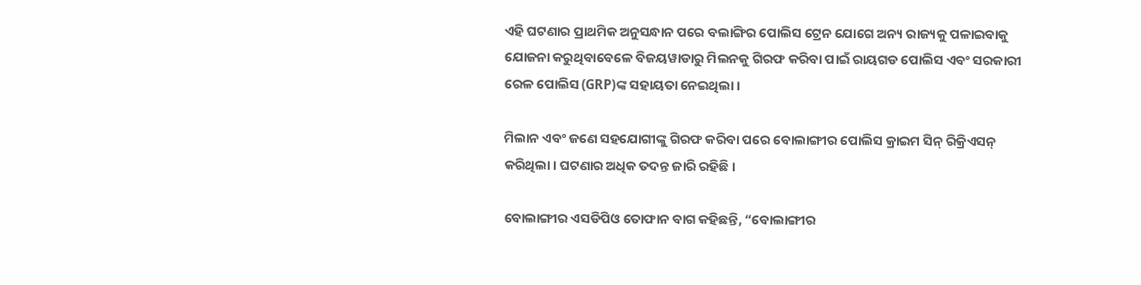ଏହି ଘଟଣାର ପ୍ରାଥମିକ ଅନୁସନ୍ଧାନ ପରେ ବଲାଙ୍ଗିର ପୋଲିସ ଟ୍ରେନ ଯୋଗେ ଅନ୍ୟ ରାଜ୍ୟକୁ ପଳାଇବାକୁ ଯୋଜନା କରୁଥିବାବେଳେ ବିଜୟୱାଡାରୁ ମିଲନକୁ ଗିରଫ କରିବା ପାଇଁ ରାୟଗଡ ପୋଲିସ ଏବଂ ସରକାରୀ ରେଳ ପୋଲିସ (GRP)ଙ୍କ ସହାୟତା ନେଇଥିଲା।

ମିଲାନ ଏବଂ ଜଣେ ସହଯୋଗୀଙ୍କୁ ଗିରଫ କରିବା ପରେ ବୋଲାଙ୍ଗୀର ପୋଲିସ କ୍ରାଇମ ସିନ୍ ରିକ୍ରିଏସନ୍ କରିଥିଲା। ଘଟଣାର ଅଧିକ ତଦନ୍ତ ଜାରି ରହିଛି ।

ବୋଲାଙ୍ଗୀର ଏସଡିପିଓ ତୋଫାନ ବାଗ କହିଛନ୍ତି, “ବୋଲାଙ୍ଗୀର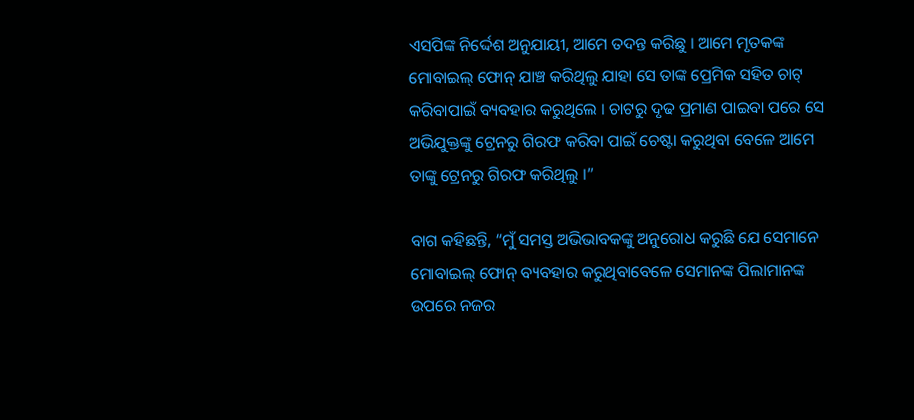ଏସପିଙ୍କ ନିର୍ଦ୍ଦେଶ ଅନୁଯାୟୀ, ଆମେ ତଦନ୍ତ କରିଛୁ । ଆମେ ମୃତକଙ୍କ ମୋବାଇଲ୍ ଫୋନ୍ ଯାଞ୍ଚ କରିଥିଲୁ ଯାହା ସେ ତାଙ୍କ ପ୍ରେମିକ ସହିତ ଚାଟ୍ କରିବାପାଇଁ ବ୍ୟବହାର କରୁଥିଲେ । ଚାଟରୁ ଦୃଢ ପ୍ରମାଣ ପାଇବା ପରେ ସେ ଅଭିଯୁକ୍ତଙ୍କୁ ଟ୍ରେନରୁ ଗିରଫ କରିବା ପାଇଁ ଚେଷ୍ଟା କରୁଥିବା ବେଳେ ଆମେ ତାଙ୍କୁ ଟ୍ରେନରୁ ଗିରଫ କରିଥିଲୁ ।”

ବାଗ କହିଛନ୍ତି, “ମୁଁ ସମସ୍ତ ଅଭିଭାବକଙ୍କୁ ଅନୁରୋଧ କରୁଛି ଯେ ସେମାନେ ମୋବାଇଲ୍ ଫୋନ୍ ବ୍ୟବହାର କରୁଥିବାବେଳେ ସେମାନଙ୍କ ପିଲାମାନଙ୍କ ଉପରେ ନଜର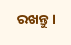ରଖନ୍ତୁ।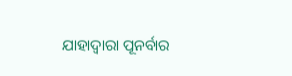ଯାହାଦ୍ୱାରା ପୂନର୍ବାର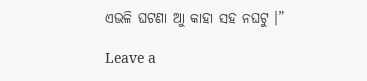ଏଭଳି ଘଟଣା ଆୁ କାହା ସହ ନଘଟୁ ।”

Leave a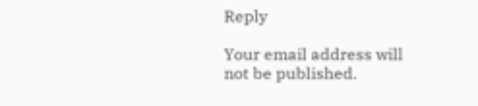Reply

Your email address will not be published.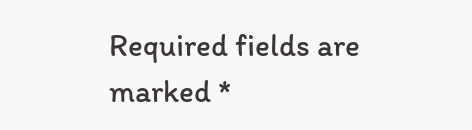Required fields are marked *